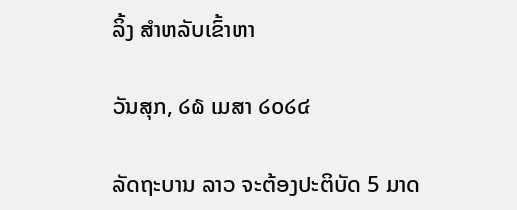ລິ້ງ ສຳຫລັບເຂົ້າຫາ

ວັນສຸກ, ໒໖ ເມສາ ໒໐໒໔

ລັດຖະບານ ລາວ ຈະຕ້ອງປະຕິບັດ 5 ມາດ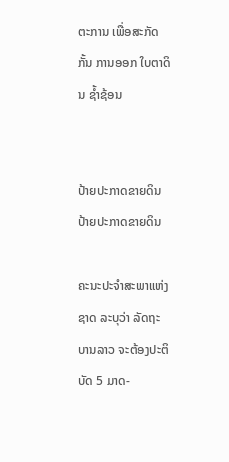ຕະການ ເພື່ອສະກັດກັ້ນ ການອອກ ໃບຕາດິນ ຊ້ຳຊ້ອນ


ປ້າຍປະກາດຂາຍດິນ
ປ້າຍປະກາດຂາຍດິນ

ຄະນະປະຈຳສະພາແຫ່ງຊາດ ລະບຸວ່າ ລັດຖະບານລາວ ຈະຕ້ອງປະຕິບັດ 5 ມາດ-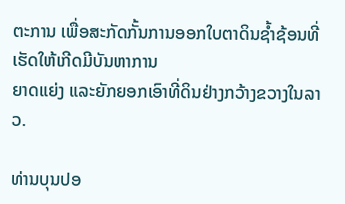ຕະການ ເພື່ອສະກັດກັ້ນການອອກໃບຕາດິນຊ້ຳຊ້ອນທີ່ເຮັດໃຫ້ເກີດມີບັນຫາການ
ຍາດແຍ່ງ ແລະຍັກຍອກເອົາທີ່ດິນຢ່າງກວ້າງຂວາງໃນລາວ.

ທ່ານບຸນປອ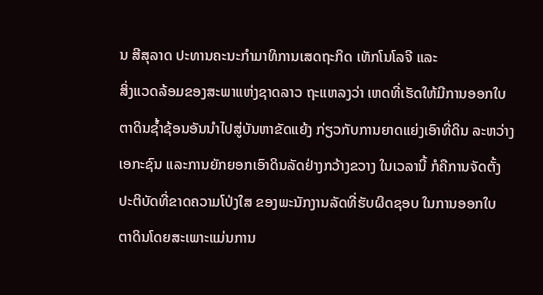ນ ສີສຸລາດ ປະທານຄະນະກຳມາທິການເສດຖະກິດ ເທັກໂນໂລຈີ ແລະ
ສິ່ງແວດລ້ອມຂອງສະພາແຫ່ງຊາດລາວ ຖະແຫລງວ່າ ເຫດທີ່ເຮັດໃຫ້ມີການອອກໃບ
ຕາດິນຊ້ຳຊ້ອນອັນນຳໄປສູ່ບັນຫາຂັດແຍ້ງ ກ່ຽວກັບການຍາດແຍ່ງເອົາທີ່ດິນ ລະຫວ່າງ
ເອກະຊົນ ແລະການຍັກຍອກເອົາດິນລັດຢ່າງກວ້າງຂວາງ ໃນເວລານີ້ ກໍຄືການຈັດຕັ້ງ
ປະຕິບັດທີ່ຂາດຄວາມໂປ່ງໃສ ຂອງພະນັກງານລັດທີ່ຮັບຜິດຊອບ ໃນການອອກໃບ
ຕາດິນໂດຍສະເພາະແມ່ນການ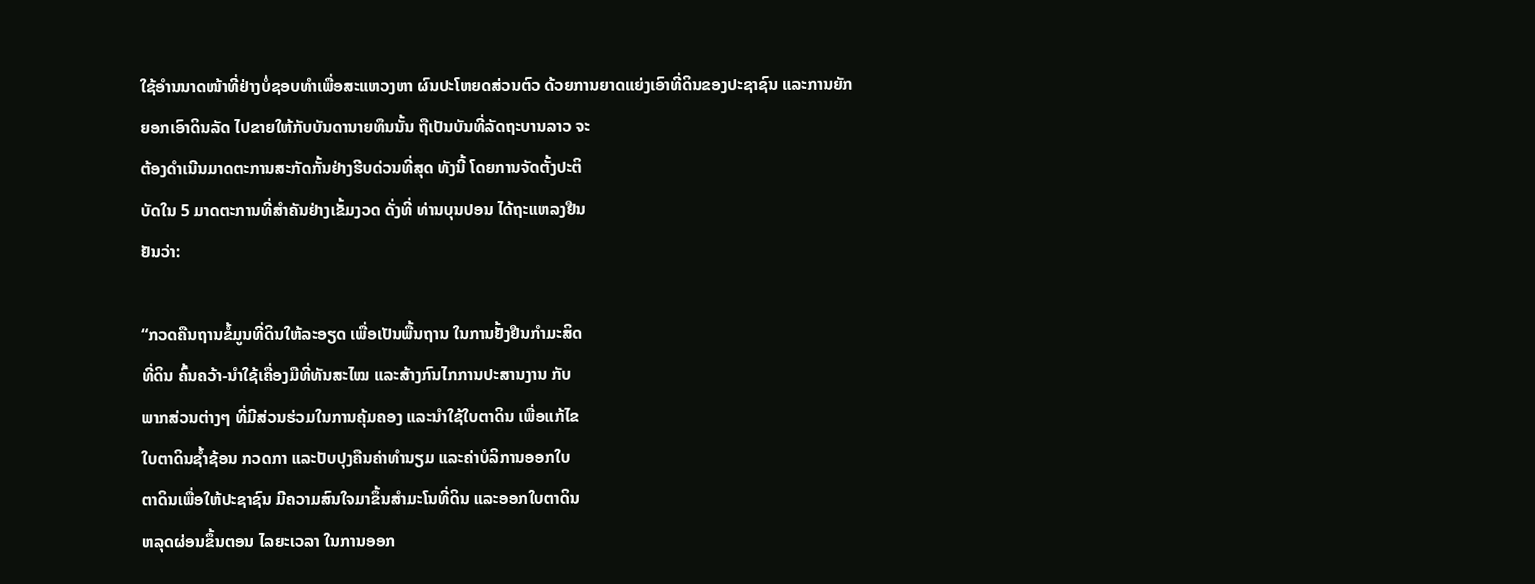ໃຊ້ອຳນນາດໜ້າທີ່ຢ່າງບໍ່ຊອບທຳເພື່ອສະແຫວງຫາ ຜົນປະໂຫຍດສ່ວນຕົວ ດ້ວຍການຍາດແຍ່ງເອົາທີ່ດິນຂອງປະຊາຊົນ ແລະການຍັກ
ຍອກເອົາດິນລັດ ໄປຂາຍໃຫ້ກັບບັນດານາຍທຶນນັ້ນ ຖືເປັນບັນທີ່ລັດຖະບານລາວ ຈະ
ຕ້ອງດຳເນີນມາດຕະການສະກັດກັ້ນຢ່າງຮີບດ່ວນທີ່ສຸດ ທັງນີ້ ໂດຍການຈັດຕັ້ງປະຕິ
ບັດໃນ 5 ມາດຕະການທີ່ສຳຄັນຢ່າງເຂັ້ມງວດ ດັ່ງທີ່ ທ່ານບຸນປອນ ໄດ້ຖະແຫລງຢືນ
ຢັນວ່າ:

“ກວດຄືນຖານຂໍ້ມູນທີ່ດິນໃຫ້ລະອຽດ ເພື່ອເປັນພື້ນຖານ ໃນການຢັ້ງຢືນກຳມະສິດ
ທີ່ດິນ ຄົ້ນຄວ້າ-ນຳໃຊ້ເຄື່ອງມືທີ່ທັນສະໄໝ ແລະສ້າງກົນໄກການປະສານງານ ກັບ
ພາກສ່ວນຕ່າງໆ ທີ່ມີສ່ວນຮ່ວມໃນການຄຸ້ມຄອງ ແລະນຳໃຊ້ໃບຕາດິນ ເພື່ອແກ້ໄຂ
ໃບຕາດິນຊ້ຳຊ້ອນ ກວດກາ ແລະປັບປຸງຄືນຄ່າທຳນຽມ ແລະຄ່າບໍລິການອອກໃບ
ຕາດິນເພື່ອໃຫ້ປະຊາຊົນ ມີຄວາມສົນໃຈມາຂຶ້ນສຳມະໂນທີ່ດິນ ແລະອອກໃບຕາດິນ
ຫລຸດຜ່ອນຂຶ້ນຕອນ ໄລຍະເວລາ ໃນການອອກ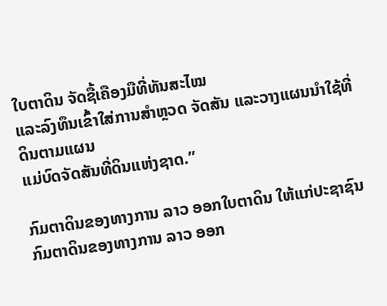ໃບຕາດິນ ຈັດຊື້ເຄືອງມືທີ່ທັນສະໄໝ
ແລະລົງທຶນເຂົ້າໃສ່ການສຳຫຼວດ ຈັດສັນ ແລະວາງແຜນນຳໃຊ້ທີ່ດິນຕາມແຜນ
ແມ່ບົດຈັດສັນທີ່ດິນແຫ່ງຊາດ.”

ກົມຕາດິນຂອງທາງການ ລາວ ອອກໃບຕາດິນ ໃຫ້ແກ່ປະຊາຊົນ
ກົມຕາດິນຂອງທາງການ ລາວ ອອກ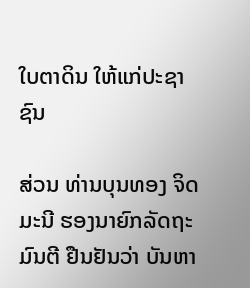ໃບຕາດິນ ໃຫ້ແກ່ປະຊາຊົນ

ສ່ວນ ທ່ານບຸນທອງ ຈິດມະນີ ຮອງນາຍົກລັດຖະມົນຕີ ຢືນຢັນວ່າ ບັນຫາ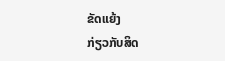ຂັດແຍ້ງ
ກ່ຽວກັບສິດ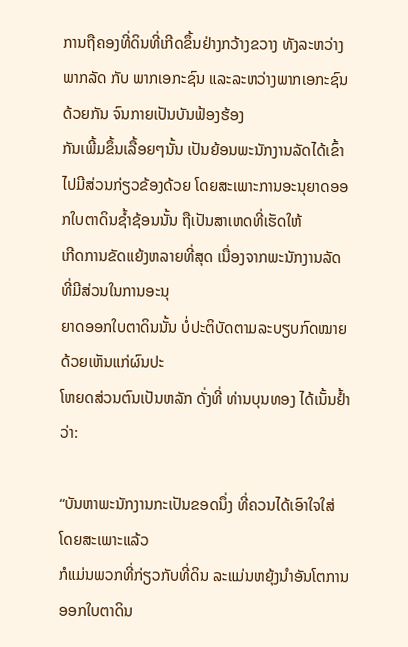ການຖືຄອງທີ່ດິນທີ່ເກີດຂຶ້ນຢ່າງກວ້າງຂວາງ ທັງລະຫວ່າງພາກລັດ ກັບ ພາກເອກະຊົນ ແລະລະຫວ່າງພາກເອກະຊົນດ້ວຍກັນ ຈົນກາຍເປັນບັນຟ້ອງຮ້ອງ
ກັນເພີ້ມຂຶ້ນເລື້ອຍໆນັ້ນ ເປັນຍ້ອນພະນັກງານລັດໄດ້ເຂົ້າໄປມີສ່ວນກ່ຽວຂ້ອງດ້ວຍ ໂດຍສະເພາະການອະນຸຍາດອອກໃບຕາດິນຊ້ຳຊ້ອນນັ້ນ ຖືເປັນສາເຫດທີ່ເຮັດໃຫ້
ເກີດການຂັດແຍ້ງຫລາຍທີ່ສຸດ ເນື່ອງຈາກພະນັກງານລັດ ທີ່ມີສ່ວນໃນການອະນຸ
ຍາດອອກໃບຕາດິນນັ້ນ ບໍ່ປະຕິບັດຕາມລະບຽບກົດໝາຍ ດ້ວຍເຫັນແກ່ຜົນປະ
ໂຫຍດສ່ວນຕົນເປັນຫລັກ ດັ່ງທີ່ ທ່ານບຸນທອງ ໄດ້ເນັ້ນຢ້ຳວ່າ:

“ບັນຫາພະນັກງານກະເປັນຂອດນຶ່ງ ທີ່ຄວນໄດ້ເອົາໃຈໃສ່ ໂດຍສະເພາະແລ້ວ
ກໍແມ່ນພວກທີ່ກ່ຽວກັບທີ່ດິນ ລະແມ່ນຫຍຸ້ງນຳອັນໂຕການອອກໃບຕາດິນ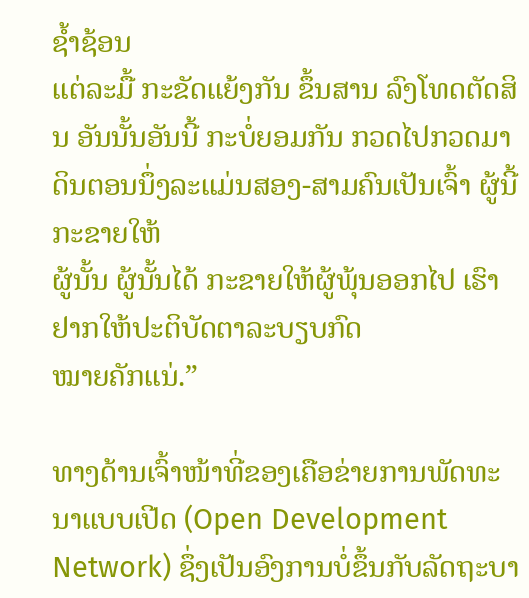ຊ້ຳຊ້ອນ
ແຕ່ລະມື້ ກະຂັດແຍ້ງກັນ ຂຶ້ນສານ ລົງໂທດຕັດສິນ ອັນນັ້ນອັນນີ້ ກະບໍ່ຍອມກັນ ກວດໄປກວດມາ ດິນຕອນນຶ່ງລະແມ່ນສອງ-ສາມຄົນເປັນເຈົ້າ ຜູ້ນີ້ກະຂາຍໃຫ້
ຜູ້ນັ້ນ ຜູ້ນັ້ນໄດ້ ກະຂາຍໃຫ້ຜູ້ພຸ້ນອອກໄປ ເຮົາຢາກໃຫ້ປະຕິບັດຕາລະບຽບກົດ
ໝາຍຄັກແນ່.”

ທາງດ້ານເຈົ້າໜ້າທີ່ຂອງເຄືອຂ່າຍການພັດທະນາແບບເປີດ (Open Development
Network) ຊຶ່ງເປັນອົງການບໍ່ຂຶ້ນກັບລັດຖະບາ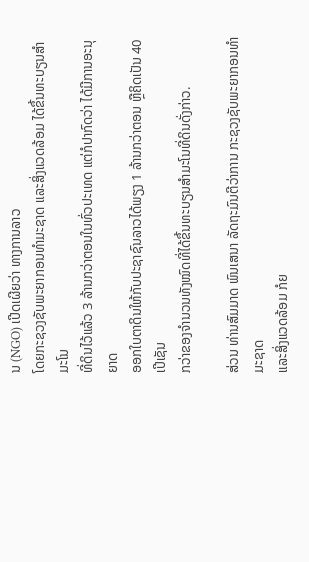ນ (NGO) ເປີດເຜີຍວ່າ ທາງການລາວ
ໂດຍກະຊວງຊັບພະຍາກອນທຳມະຊາດ ແລະສິ່ງແວດລ້ອມ ໄດ້ຂຶ້ນທະບຽນສຳມະໂນ
ທີ່ດິນໄວ້ແລ້ວ 3 ລ້ານກວ່າຕອນໃນທົ່ວປະເທດ ແຕ່ກໍປາກົດວ່າ ໄດ້ມີການອະນຸຍາດ
ອອກໃບຕາດິນໃຫ້ກັບປະຊາຊົນລາວໄດ້ພຽງ 1 ລ້ານກວ່າຕອນ ຫຼືຄິດເປັນ 40 ເປີເຊັນ
ກວ່າຂອງຈຳນວນທັງໝົດທີ່ໄດ້ຂຶ້ນທະບຽນສຳມະໂນທີ່ດິນດັ່ງກ່າວ.

ສ່ວນ ທ່ານສົມມາດ ພົນເສນາ ລັດຖະມົນຕີວ່າການ ກະຊວງຊັບພະຍາກອນທຳມະຊາດ
ແລະສິ່ງແວດລ້ອມ ກໍຍ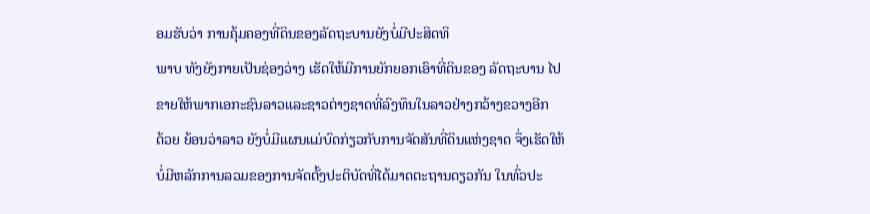ອມຮັບວ່າ ການຄຸ້ມຄອງທີ່ດິນຂອງລັດຖະບານຍັງບໍ່ມີປະສິດທິ
ພາບ ທັງຍັງກາຍເປັນຊ່ອງວ່າງ ເຮັດໃຫ້ມີການຍັກຍອກເອົາທີ່ດິນຂອງ ລັດຖະບານ ໄປ
ຂາຍໃຫ້ພາກເອກະຊົນລາວແລະຊາວຕ່າງຊາດທີ່ລົງທຶນໃນລາວຢ່າງກວ້າງຂວາງອີກ
ດ້ວຍ ຍ້ອນວ່າລາວ ຍັງບໍ່ມີແຜນແມ່ບົດກ່ຽວກັບການຈັດສັນທີ່ດິນແຫ່ງຊາດ ຈຶ່ງເຮັດໃຫ້
ບໍ່ມີຫລັກການລວມຂອງການຈັດຕັ້ງປະຕິບັດທີ່ໄດ້ມາດຕະຖານດຽວກັນ ໃນທົ່ວປະ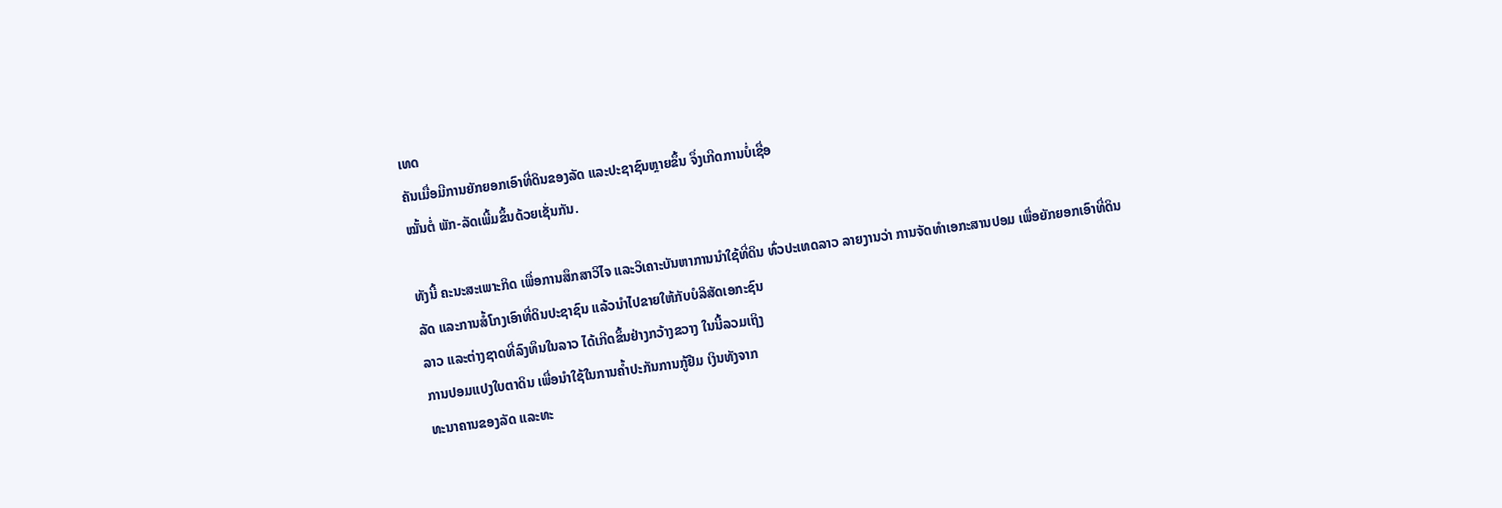ເທດ
ຄັນເມື່ອມີການຍັກຍອກເອົາທີ່ດິນຂອງລັດ ແລະປະຊາຊົນຫຼາຍຂຶ້ນ ຈຶ່ງເກີດການບໍ່ເຊື່ອ
ໝັ້ນຕໍ່ ພັກ-ລັດເພີ້ມຂຶ້ນດ້ວຍເຊັ່ນກັນ.

ທັງນີ້ ຄະນະສະເພາະກິດ ເພື່ອການສຶກສາວິໄຈ ແລະວິເຄາະບັນຫາການນຳໃຊ້ທີ່ດິນ ທົ່ວປະເທດລາວ ລາຍງານວ່າ ການຈັດທຳເອກະສານປອມ ເພື່ອຍັກຍອກເອົາທີ່ດິນ
ລັດ ແລະການສໍ້ໂກງເອົາທີ່ດິນປະຊາຊົນ ແລ້ວນຳໄປຂາຍໃຫ້ກັບບໍລິສັດເອກະຊົນ
ລາວ ແລະຕ່າງຊາດທີ່ລົງທຶນໃນລາວ ໄດ້ເກີດຂຶ້ນຢ່າງກວ້າງຂວາງ ໃນນີ້ລວມເຖິງ
ການປອມແປງໃບຕາດິນ ເພື່ອນຳໃຊ້ໃນການຄ້ຳປະກັນການກູ້ຢືມ ເງິນທັງຈາກ
ທະນາຄານຂອງລັດ ແລະທະ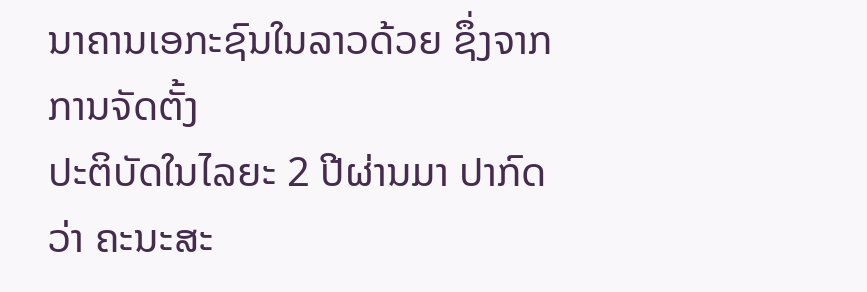ນາຄານເອກະຊົນໃນລາວດ້ວຍ ຊຶ່ງຈາກການຈັດຕັ້ງ
ປະຕິບັດໃນໄລຍະ 2 ປີຜ່ານມາ ປາກົດວ່າ ຄະນະສະ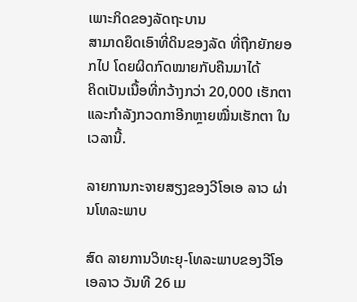ເພາະກິດຂອງລັດຖະບານ
ສາມາດຍຶດເອົາທີ່ດິນຂອງລັດ ທີ່ຖືກຍັກຍອກໄປ ໂດຍຜິດກົດໝາຍກັບຄືນມາໄດ້
ຄິດເປັນເນື້ອທີ່ກວ້າງກວ່າ 20,000 ເຮັກຕາ ແລະກຳລັງກວດກາອີກຫຼາຍໝື່ນເຮັກຕາ ໃນເວລານີ້.

ລາຍການກະຈາຍສຽງຂອງວີໂອເອ ລາວ ຜ່ານໂທລະພາບ

ສົດ ລາຍການວິທະຍຸ-ໂທລະພາບຂອງວີໂອເອລາວ ວັນທີ 26 ເມ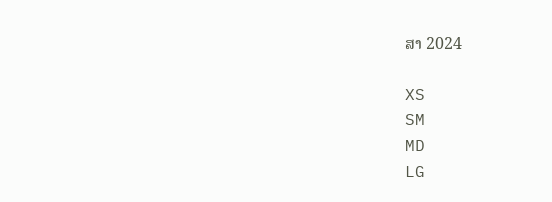ສາ 2024

XS
SM
MD
LG